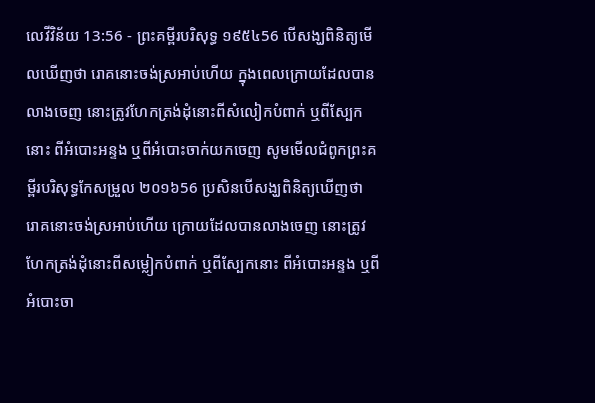លេវីវិន័យ 13:56 - ព្រះគម្ពីរបរិសុទ្ធ ១៩៥៤56 បើសង្ឃពិនិត្យមើលឃើញថា រោគនោះចង់ស្រអាប់ហើយ ក្នុងពេលក្រោយដែលបានលាងចេញ នោះត្រូវហែកត្រង់ដុំនោះពីសំលៀកបំពាក់ ឬពីស្បែកនោះ ពីអំបោះអន្ទង ឬពីអំបោះចាក់យកចេញ សូមមើលជំពូកព្រះគម្ពីរបរិសុទ្ធកែសម្រួល ២០១៦56 ប្រសិនបើសង្ឃពិនិត្យឃើញថា រោគនោះចង់ស្រអាប់ហើយ ក្រោយដែលបានលាងចេញ នោះត្រូវហែកត្រង់ដុំនោះពីសម្លៀកបំពាក់ ឬពីស្បែកនោះ ពីអំបោះអន្ទង ឬពីអំបោះចា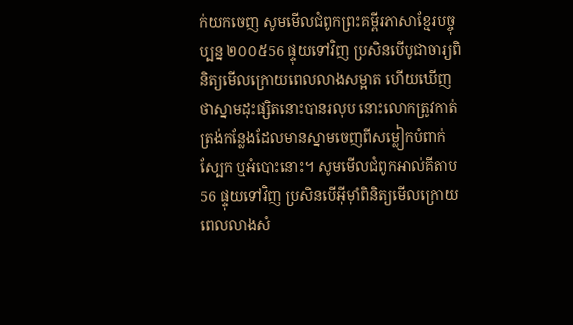ក់យកចេញ សូមមើលជំពូកព្រះគម្ពីរភាសាខ្មែរបច្ចុប្បន្ន ២០០៥56 ផ្ទុយទៅវិញ ប្រសិនបើបូជាចារ្យពិនិត្យមើលក្រោយពេលលាងសម្អាត ហើយឃើញថាស្នាមដុះផ្សិតនោះបានរលុប នោះលោកត្រូវកាត់ត្រង់កន្លែងដែលមានស្នាមចេញពីសម្លៀកបំពាក់ ស្បែក ឬអំបោះនោះ។ សូមមើលជំពូកអាល់គីតាប56 ផ្ទុយទៅវិញ ប្រសិនបើអ៊ីមុាំពិនិត្យមើលក្រោយពេលលាងសំ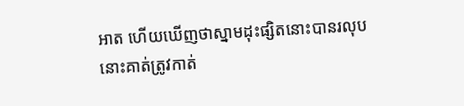អាត ហើយឃើញថាស្នាមដុះផ្សិតនោះបានរលុប នោះគាត់ត្រូវកាត់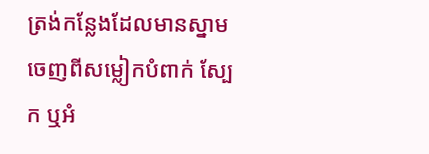ត្រង់កន្លែងដែលមានស្នាមចេញពីសម្លៀកបំពាក់ ស្បែក ឬអំ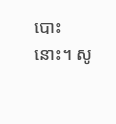បោះនោះ។ សូ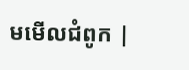មមើលជំពូក |